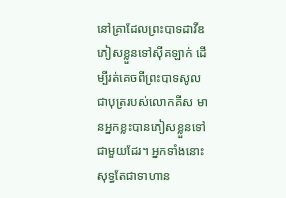នៅគ្រាដែលព្រះបាទដាវីឌភៀសខ្លួនទៅស៊ីគឡាក់ ដើម្បីរត់គេចពីព្រះបាទសូល ជាបុត្ររបស់លោកគីស មានអ្នកខ្លះបានភៀសខ្លួនទៅជាមួយដែរ។ អ្នកទាំងនោះសុទ្ធតែជាទាហាន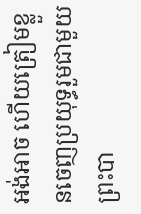អង់អាច ហើយត្រៀមខ្លួនចេញប្រយុទ្ធរួមជាមួយព្រះបា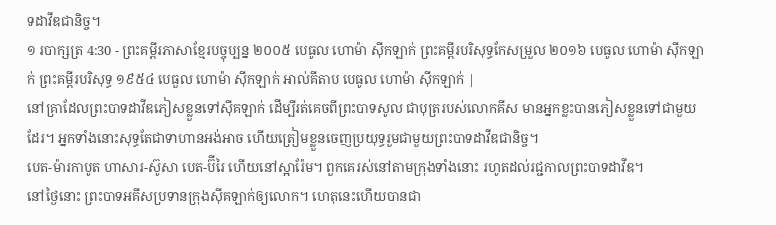ទដាវីឌជានិច្ច។
១ របាក្សត្រ 4:30 - ព្រះគម្ពីរភាសាខ្មែរបច្ចុប្បន្ន ២០០៥ បេធូល ហោម៉ា ស៊ីកឡាក់ ព្រះគម្ពីរបរិសុទ្ធកែសម្រួល ២០១៦ បេធូល ហោម៉ា ស៊ីកឡាក់ ព្រះគម្ពីរបរិសុទ្ធ ១៩៥៤ បេធួល ហោម៉ា ស៊ីកឡាក់ អាល់គីតាប បេធូល ហោម៉ា ស៊ីកឡាក់ |
នៅគ្រាដែលព្រះបាទដាវីឌភៀសខ្លួនទៅស៊ីគឡាក់ ដើម្បីរត់គេចពីព្រះបាទសូល ជាបុត្ររបស់លោកគីស មានអ្នកខ្លះបានភៀសខ្លួនទៅជាមួយដែរ។ អ្នកទាំងនោះសុទ្ធតែជាទាហានអង់អាច ហើយត្រៀមខ្លួនចេញប្រយុទ្ធរួមជាមួយព្រះបាទដាវីឌជានិច្ច។
បេត-ម៉ារកាបូត ហាសារ-ស៊ូសា បេត-ប៊ីរៃ ហើយនៅស្អារ៉ែម។ ពួកគេរស់នៅតាមក្រុងទាំងនោះ រហូតដល់រជ្ជកាលព្រះបាទដាវីឌ។
នៅថ្ងៃនោះ ព្រះបាទអគីសប្រទានក្រុងស៊ីគឡាក់ឲ្យលោក។ ហេតុនេះហើយបានជា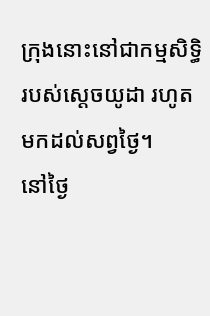ក្រុងនោះនៅជាកម្មសិទ្ធិរបស់ស្ដេចយូដា រហូតមកដល់សព្វថ្ងៃ។
នៅថ្ងៃ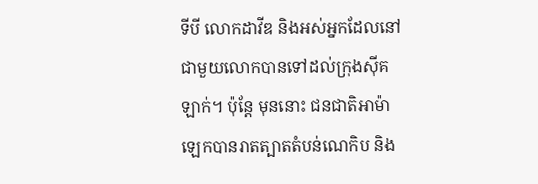ទីបី លោកដាវីឌ និងអស់អ្នកដែលនៅជាមួយលោកបានទៅដល់ក្រុងស៊ីគឡាក់។ ប៉ុន្តែ មុននោះ ជនជាតិអាម៉ាឡេកបានរាតត្បាតតំបន់ណេកិប និង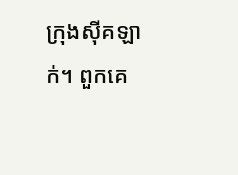ក្រុងស៊ីគឡាក់។ ពួកគេ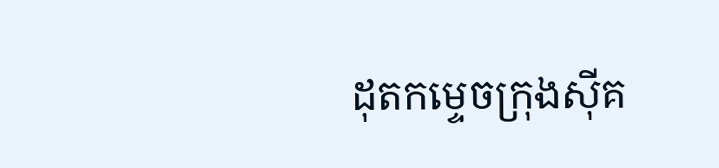ដុតកម្ទេចក្រុងស៊ីគ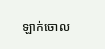ឡាក់ចោល